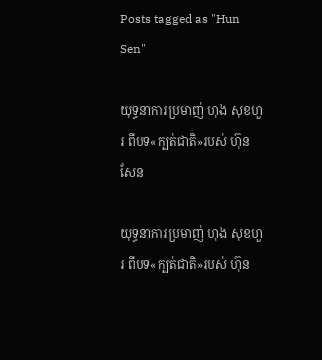Posts tagged as "Hun Sen"

យុទ្ធនាការប្រមាញ់ ហុង សុខហួរ ពីបទ«ក្បត់ជាតិ»របស់ ហ៊ុន សែន

យុទ្ធនាការប្រមាញ់ ហុង សុខហួរ ពីបទ«ក្បត់ជាតិ»របស់ ហ៊ុន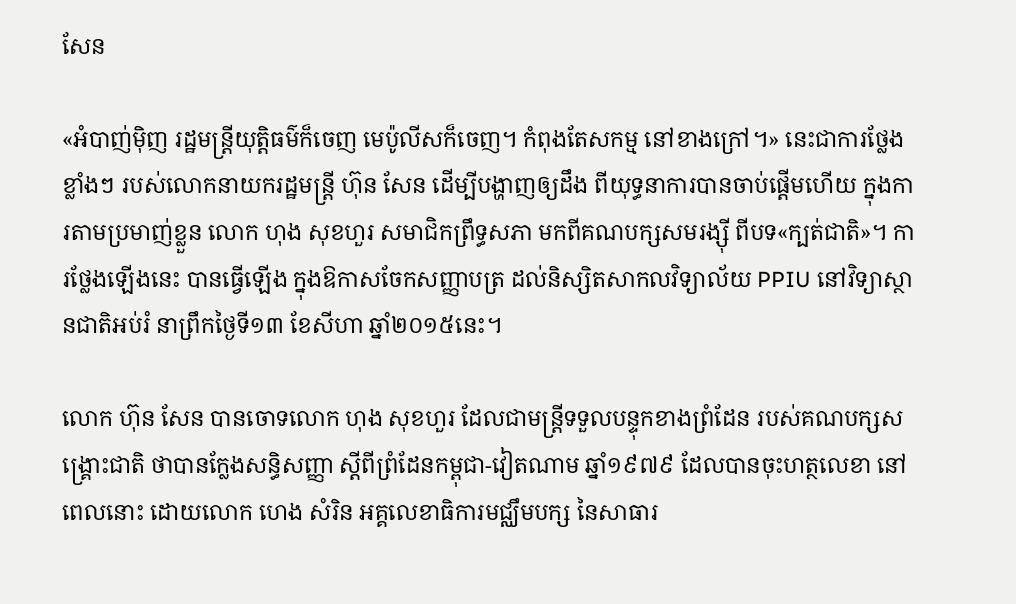សែន

«អំបាញ់ម៉ិញ រដ្ឋមន្ត្រីយុត្តិធម៌ក៏ចេញ មេប៉ូលីសក៏ចេញ។ កំពុងតែសកម្ម នៅខាងក្រៅ។» នេះជាការថ្លែងខ្លាំងៗ របស់លោកនាយករដ្ឋមន្ត្រី ហ៊ុន សែន ដើម្បីបង្ហាញឲ្យដឹង ពីយុទ្ធនាការបានចាប់ផ្ដើមហើយ ក្នុងការតាមប្រមាញ់ខ្លួន លោក ហុង សុខហួរ សមាជិកព្រឹទ្ធសភា មកពីគណបក្សសមរង្ស៊ី ពីបទ«ក្បត់ជាតិ»។ ការថ្លែងឡើងនេះ បានធ្វើឡើង ក្នុងឱកាសចែកសញ្ញាបត្រ ដល់និស្សិតសាកលវិទ្យាល័យ PPIU នៅវិទ្យាស្ថានជាតិអប់រំ នាព្រឹកថ្ងៃទី១៣ ខែសីហា ឆ្នាំ២០១៥នេះ។

លោក ហ៊ុន សែន បានចោទលោក ហុង សុខហួរ ដែលជាមន្ត្រីទទួលបន្ទុកខាងព្រំដែន របស់គណបក្សសង្គ្រោះជាតិ ថាបានក្លែងសន្ធិសញ្ញា ស្តីពីព្រំដែនកម្ពុជា-វៀតណាម ឆ្នាំ១៩៧៩ ដែលបានចុះហត្ថលេខា នៅពេលនោះ ដោយលោក ហេង សំរិន អគ្គលេខាធិការមជ្ឈឹមបក្ស នៃសាធារ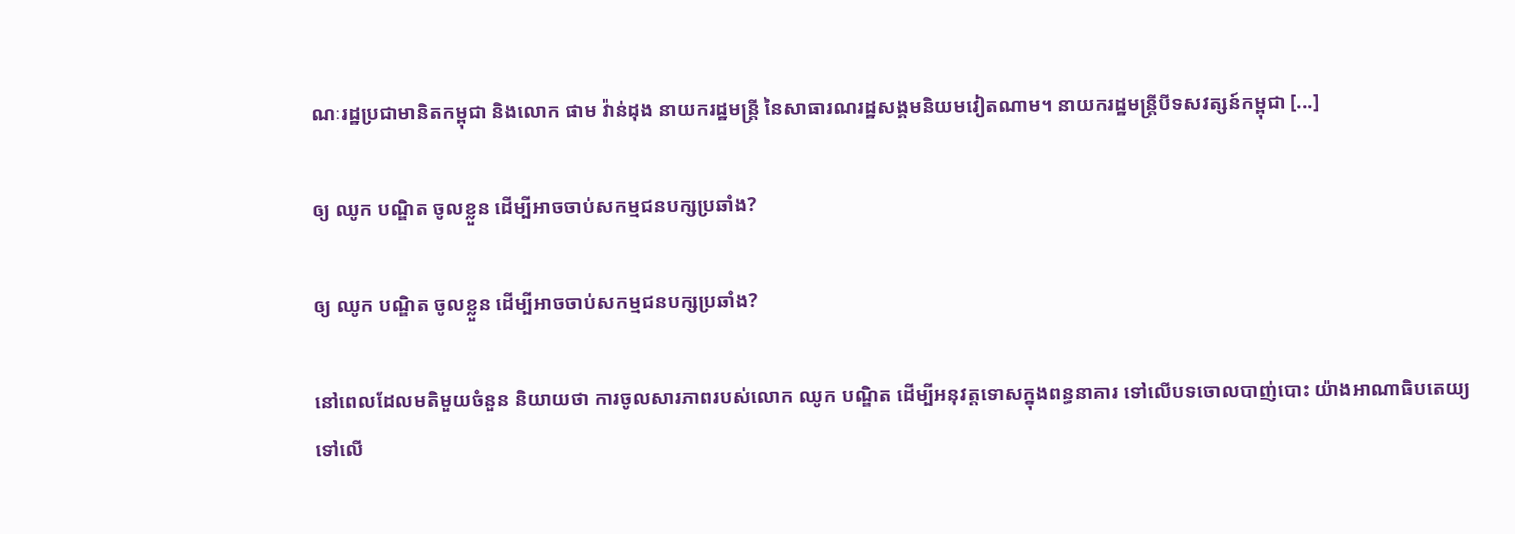ណៈរដ្ឋប្រជាមានិតកម្ពុជា និងលោក ផាម វ៉ាន់ដុង នាយករដ្ឋមន្ត្រី នៃសាធារណរដ្ឋសង្គមនិយមវៀតណាម។ នាយករដ្ឋមន្ត្រីបីទសវត្សន៍កម្ពុជា [...]

ឲ្យ ឈូក បណ្ឌិត ចូលខ្លួន ដើម្បីអាចចាប់សកម្មជនបក្សប្រឆាំង?

ឲ្យ ឈូក បណ្ឌិត ចូលខ្លួន ដើម្បីអាចចាប់សកម្មជនបក្សប្រឆាំង?

នៅពេលដែលមតិមួយចំនួន និយាយថា ការចូលសារភាពរបស់លោក ឈូក បណ្ឌិត ដើម្បីអនុវត្តទោសក្នុងពន្ធនាគារ ទៅលើបទចោលបាញ់បោះ យ៉ាងអាណាធិបតេយ្យ ទៅលើ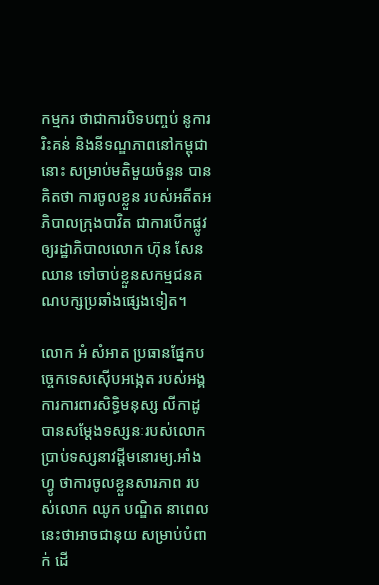កម្មករ ថាជាការបិទបញ្ចប់ នូការរិះគន់ និងនីទណ្ឌភាពនៅកម្ពុជានោះ សម្រាប់មតិមួយចំនួន បានគិតថា ការចូលខ្លួន របស់អតីតអភិបាលក្រុងបាវិត ជាការបើកផ្លូវឲ្យរដ្ឋាភិបាលលោក ហ៊ុន សែន ឈាន ទៅចាប់ខ្លួនសកម្មជនគណបក្សប្រឆាំងផ្សេងទៀត។

លោក អំ សំអាត ប្រធានផ្នែកបច្ចេកទេសស៊ើបអង្កេត របស់អង្គការការពារសិទ្ធិមនុស្ស លីកាដូ បានសម្ដែងទស្សនៈរបស់លោក ប្រាប់ទស្សនាវដ្ដីមនោរម្យ.អាំងហ្វូ ថាការចូលខ្លួនសារភាព របស់លោក ឈូក បណ្ឌិត នាពេលនេះថាអាចជានុយ សម្រាប់បំពាក់ ដើ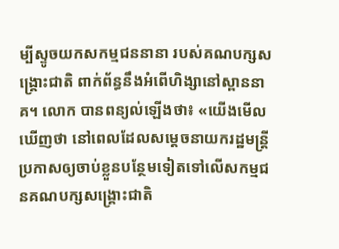ម្បីស្ទូចយកសកម្មជននានា របស់គណបក្សសង្គ្រោះជាតិ ពាក់ព័ន្ធនឹងអំពើហិង្សានៅស្ពាននាគ។ លោក បានពន្យល់ឡើងថា៖ «យើងមើលឃើញថា នៅពេលដែលសម្តេចនាយករដ្ឋមន្រ្តី ប្រកាសឲ្យចាប់ខ្លួនបន្ថែមទៀតទៅលើសកម្មជនគណបក្សសង្គ្រោះជាតិ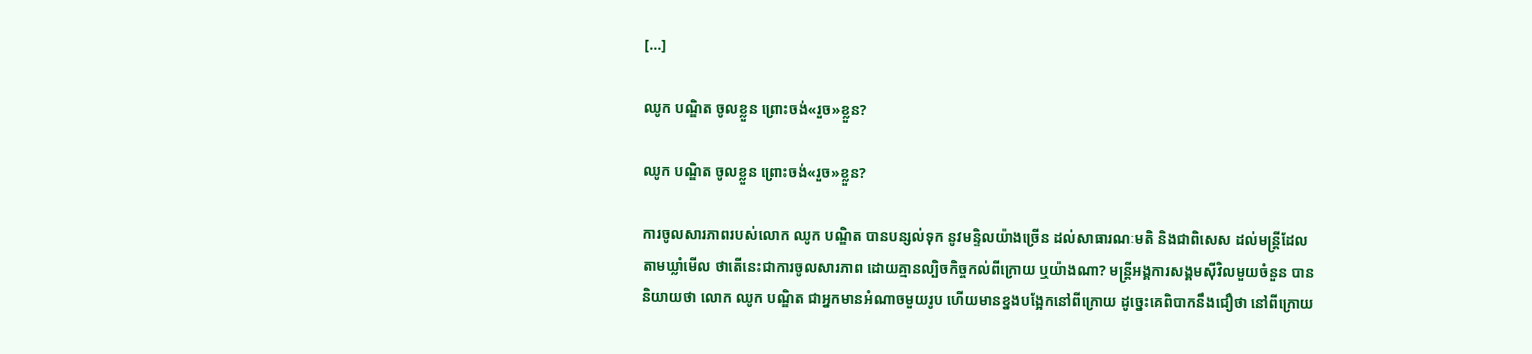[...]

ឈូក បណ្ឌិត ចូលខ្លួន ព្រោះចង់«រួច»ខ្លួន?

ឈូក បណ្ឌិត ចូលខ្លួន ព្រោះចង់«រួច»ខ្លួន?

ការចូលសារភាពរបស់លោក ឈូក បណ្ឌិត បានបន្សល់ទុក នូវមន្ទិលយ៉ាងច្រើន ដល់សាធារណៈមតិ និងជាពិសេស ដល់មន្ត្រីដែលតាមឃ្លាំមើល ថាតើនេះជាការចូលសារភាព ដោយគ្មានល្បិចកិច្ចកល់ពីក្រោយ ឬយ៉ាងណា? មន្ត្រីអង្គការសង្គមស៊ីវិលមួយចំនួន បាននិយាយថា លោក ឈូក បណ្ឌិត ជាអ្នកមានអំណាចមួយរូប ហើយមានខ្នងបង្អែកនៅពីក្រោយ ដូច្នេះគេពិបាកនឹងជឿថា នៅពីក្រោយ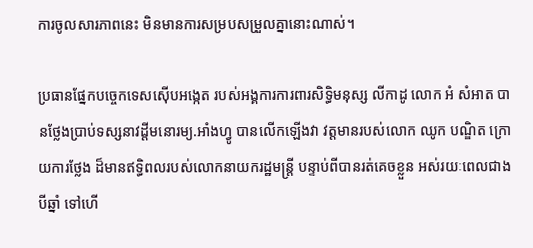ការចូលសារភាពនេះ មិនមានការសម្របសម្រួលគ្នានោះណាស់។

ប្រធានផ្នែកបច្ចេកទេសស៊ើបអង្កេត របស់អង្គការការពារសិទ្ធិមនុស្ស លីកាដូ លោក អំ សំអាត បានថ្លែងប្រាប់ទស្សនាវដ្តីមនោរម្យ.អាំងហ្វូ បានលើកឡើងវា វត្តមានរបស់លោក ឈូក បណ្ឌិត ក្រោយការថ្លែង ដ៏មានឥទ្ធិពលរបស់លោកនាយករដ្ឋមន្រ្តី បន្ទាប់ពីបានរត់គេចខ្លួន អស់រយៈពេលជាងបីឆ្នាំ ទៅហើ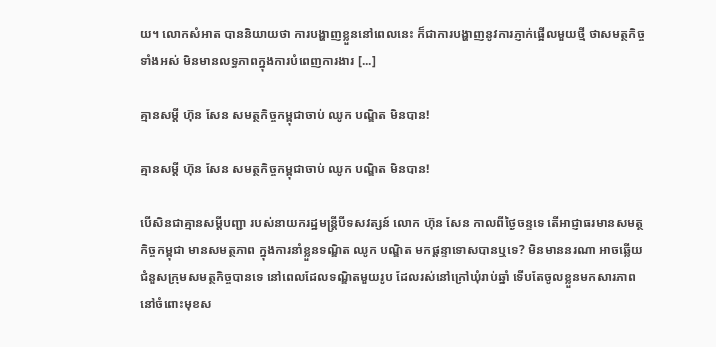យ។ លោកសំអាត បាននិយាយថា ការបង្ហាញខ្លួននៅពេលនេះ ក៏ជាការបង្ហាញនូវការភ្ញាក់ផ្អើលមួយថ្មី ថាសមត្ថកិច្ចទាំងអស់ មិនមានលទ្ធភាពក្នុងការបំពេញការងារ [...]

គ្មានសម្ដី ហ៊ុន សែន សមត្ថកិច្ចកម្ពុជាចាប់ ឈូក បណ្ឌិត មិនបាន!

គ្មានសម្ដី ហ៊ុន សែន សមត្ថកិច្ចកម្ពុជាចាប់ ឈូក បណ្ឌិត មិនបាន!

បើសិនជាគ្មានសម្ដីបញ្ជា របស់នាយករដ្ឋមន្ត្រីបីទសវត្សន៍ លោក ហ៊ុន សែន កាលពីថ្ងៃចន្ទទេ តើអាជ្ញាធរមានសមត្ថកិច្ចកម្ពុជា មានសមត្ថភាព ក្នុងការនាំខ្លួនទណ្ឌិត ឈូក បណ្ឌិត មកផ្ដន្ទាទោសបានឬទេ? មិនមាននរណា អាចឆ្លើយជំនួសក្រុមសមត្ថកិច្ចបានទេ នៅពេលដែលទណ្ឌិតមួយរូប ដែលរស់នៅក្រៅឃុំរាប់ឆ្នាំ ទើបតែចូលខ្លួនមកសារភាព នៅចំពោះមុខស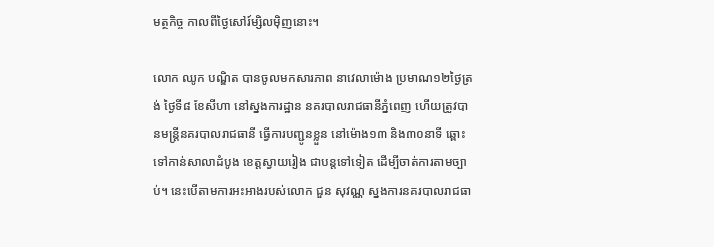មត្ថកិច្ច កាលពីថ្ងៃសៅរ៍ម្សិលម៉ិញនោះ។

លោក ឈូក បណ្ឌិត បានចូលមកសារភាព នាវេលាម៉ោង ប្រមាណ១២ថ្ងៃត្រង់ ថ្ងៃទី៨ ខែសីហា នៅស្នងការដ្ឋាន នគរបាលរាជធានីភ្នំពេញ ហើយត្រូវបានមន្ត្រីនគរបាលរាជធានី ធ្វើការបញ្ជូនខ្លួន នៅម៉ោង១៣ និង៣០នាទី ឆ្ពោះទៅកាន់សាលាដំបូង ខេត្តស្វាយរៀង ជាបន្តទៅទៀត ដើម្បីចាត់ការតាមច្បាប់។ នេះបើតាមការអះអាងរបស់លោក ជួន សុវណ្ណ ស្នងការនគរបាលរាជធា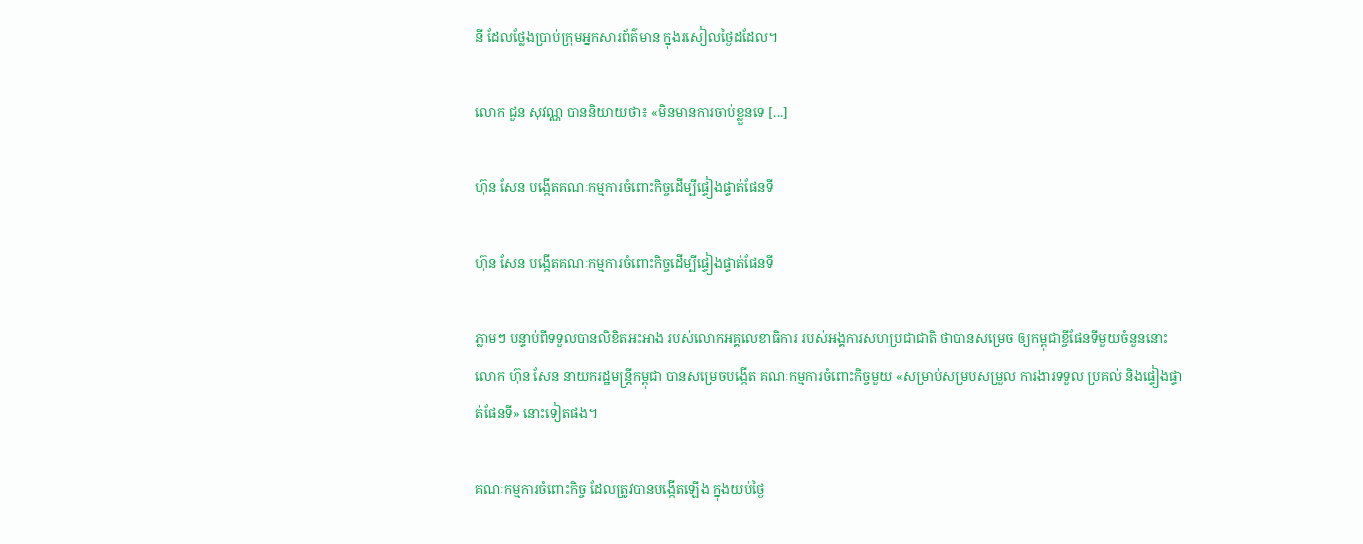នី ដែលថ្លែងប្រាប់ក្រុមអ្នកសារព័ត៌មាន ក្នុងរសៀលថ្ងៃដដែល។

លោក ជួន សុវណ្ណ បាននិយាយថា៖ «មិនមានការចាប់ខ្លួនទេ [...]

ហ៊ុន សែន បង្កើតគណៈកម្មការចំពោះកិច្ចដើម្បីផ្ទៀងផ្ទាត់ផែនទី

ហ៊ុន សែន បង្កើតគណៈកម្មការចំពោះកិច្ចដើម្បីផ្ទៀងផ្ទាត់ផែនទី

ភ្លាមៗ បន្ទាប់ពីទទួលបានលិខិតអះអាង របស់លោកអគ្គលេខាធិការ របស់អង្គការសហប្រជាជាតិ ថាបានសម្រេច ឲ្យកម្ពុជាខ្ចីផែនទីមួយចំនួននោះ លោក ហ៊ុន សែន នាយករដ្ឋមន្ត្រីកម្ពុជា បានសម្រេចបង្កើត គណៈកម្មការចំពោះកិច្ចមួយ «សម្រាប់សម្របសម្រួល ការងារទទួល ប្រគល់ និងផ្ទៀងផ្ទាត់ផែនទី» នោះទៀតផង។

គណៈកម្មការចំពោះកិច្ច ដែលត្រូវបានបង្កើតឡើង ក្នុងយប់ថ្ងៃ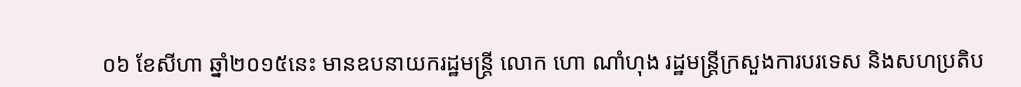០៦ ខែសីហា ឆ្នាំ២០១៥នេះ មានឧបនាយករដ្ឋមន្រ្តី លោក ហោ ណាំហុង រដ្ឋមន្រ្តីក្រសួងការបរទេស និងសហប្រតិប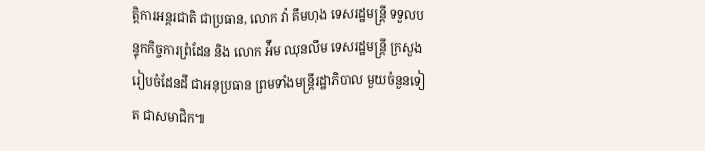ត្តិការអន្តរជាតិ ជាប្រធាន, លោក វ៉ា គឹមហុង ទេសរដ្ឋមន្រ្តី ទទួលបន្ទុកកិច្ចការព្រំដែន និង លោក អ៉ឹម ឈុនលឹម ទេសរដ្ឋមន្រ្តី ក្រសួងរៀបចំដែនដី ជាអនុប្រធាន ព្រមទាំងមន្រ្តីរដ្ឋាភិបាល មួយចំនួនទៀត ជាសមាជិក៕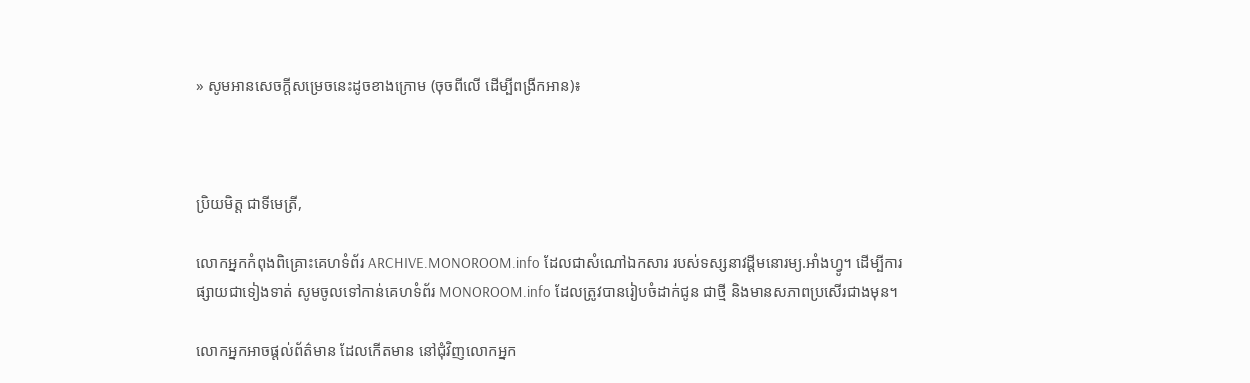» សូមអានសេចក្ដីសម្រេចនេះដូចខាងក្រោម (ចុចពីលើ ដើម្បីពង្រីកអាន)៖



ប្រិយមិត្ត ជាទីមេត្រី,

លោកអ្នកកំពុងពិគ្រោះគេហទំព័រ ARCHIVE.MONOROOM.info ដែលជាសំណៅឯកសារ របស់ទស្សនាវដ្ដីមនោរម្យ.អាំងហ្វូ។ ដើម្បីការផ្សាយជាទៀងទាត់ សូមចូលទៅកាន់គេហទំព័រ MONOROOM.info ដែលត្រូវបានរៀបចំដាក់ជូន ជាថ្មី និងមានសភាពប្រសើរជាងមុន។

លោកអ្នកអាចផ្ដល់ព័ត៌មាន ដែលកើតមាន នៅជុំវិញលោកអ្នក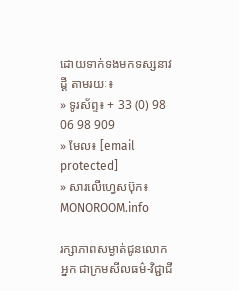ដោយទាក់ទងមកទស្សនាវដ្ដី តាមរយៈ៖
» ទូរស័ព្ទ៖ + 33 (0) 98 06 98 909
» មែល៖ [email protected]
» សារលើហ្វេសប៊ុក៖ MONOROOM.info

រក្សាភាពសម្ងាត់ជូនលោកអ្នក ជាក្រមសីលធម៌-វិជ្ជាជី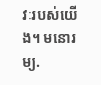វៈរបស់យើង។ មនោរម្យ.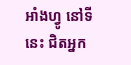អាំងហ្វូ នៅទីនេះ ជិតអ្នក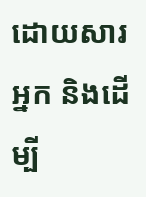ដោយសារអ្នក និងដើម្បី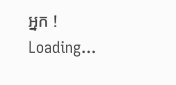អ្នក !
Loading...